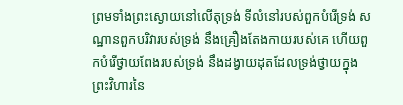ព្រមទាំងព្រះស្ងោយនៅលើតុទ្រង់ ទីលំនៅរបស់ពួកបំរើទ្រង់ សណ្ឋានពួកបរិវារបស់ទ្រង់ នឹងគ្រឿងតែងកាយរបស់គេ ហើយពួកបំរើថ្វាយពែងរបស់ទ្រង់ នឹងដង្វាយដុតដែលទ្រង់ថ្វាយក្នុងព្រះវិហារនៃ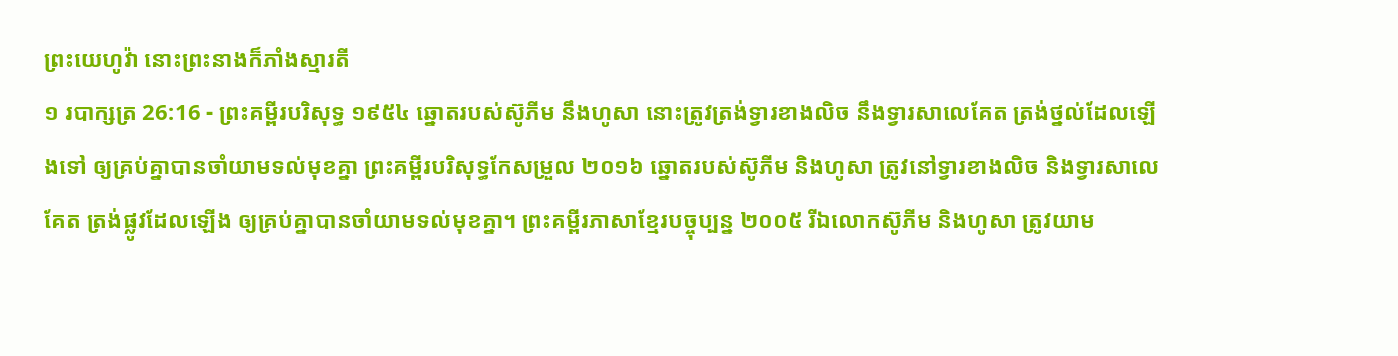ព្រះយេហូវ៉ា នោះព្រះនាងក៏ភាំងស្មារតី
១ របាក្សត្រ 26:16 - ព្រះគម្ពីរបរិសុទ្ធ ១៩៥៤ ឆ្នោតរបស់ស៊ូភីម នឹងហូសា នោះត្រូវត្រង់ទ្វារខាងលិច នឹងទ្វារសាលេគែត ត្រង់ថ្នល់ដែលឡើងទៅ ឲ្យគ្រប់គ្នាបានចាំយាមទល់មុខគ្នា ព្រះគម្ពីរបរិសុទ្ធកែសម្រួល ២០១៦ ឆ្នោតរបស់ស៊ូភីម និងហូសា ត្រូវនៅទ្វារខាងលិច និងទ្វារសាលេគែត ត្រង់ផ្លូវដែលឡើង ឲ្យគ្រប់គ្នាបានចាំយាមទល់មុខគ្នា។ ព្រះគម្ពីរភាសាខ្មែរបច្ចុប្បន្ន ២០០៥ រីឯលោកស៊ូភីម និងហូសា ត្រូវយាម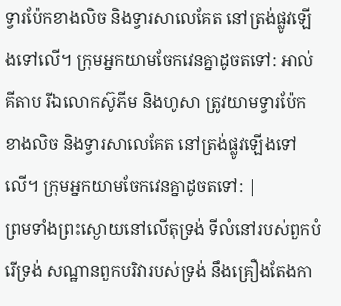ទ្វារប៉ែកខាងលិច និងទ្វារសាលេគែត នៅត្រង់ផ្លូវឡើងទៅលើ។ ក្រុមអ្នកយាមចែកវេនគ្នាដូចតទៅ: អាល់គីតាប រីឯលោកស៊ូភីម និងហូសា ត្រូវយាមទ្វារប៉ែកខាងលិច និងទ្វារសាលេគែត នៅត្រង់ផ្លូវឡើងទៅលើ។ ក្រុមអ្នកយាមចែកវេនគ្នាដូចតទៅ: |
ព្រមទាំងព្រះស្ងោយនៅលើតុទ្រង់ ទីលំនៅរបស់ពួកបំរើទ្រង់ សណ្ឋានពួកបរិវារបស់ទ្រង់ នឹងគ្រឿងតែងកា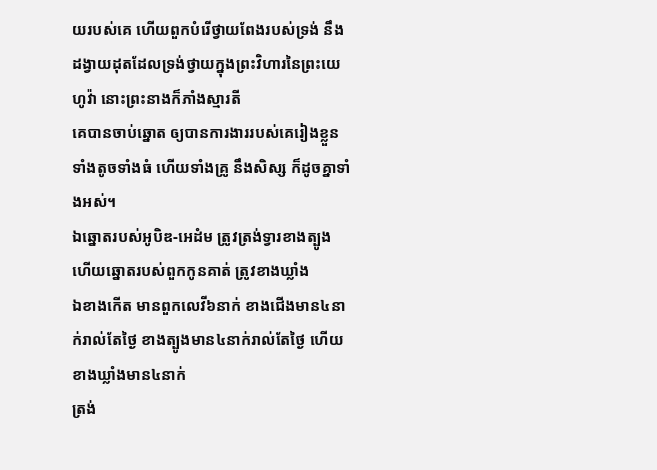យរបស់គេ ហើយពួកបំរើថ្វាយពែងរបស់ទ្រង់ នឹងដង្វាយដុតដែលទ្រង់ថ្វាយក្នុងព្រះវិហារនៃព្រះយេហូវ៉ា នោះព្រះនាងក៏ភាំងស្មារតី
គេបានចាប់ឆ្នោត ឲ្យបានការងាររបស់គេរៀងខ្លួន ទាំងតូចទាំងធំ ហើយទាំងគ្រូ នឹងសិស្ស ក៏ដូចគ្នាទាំងអស់។
ឯឆ្នោតរបស់អូបិឌ-អេដំម ត្រូវត្រង់ទ្វារខាងត្បូង ហើយឆ្នោតរបស់ពួកកូនគាត់ ត្រូវខាងឃ្លាំង
ឯខាងកើត មានពួកលេវី៦នាក់ ខាងជើងមាន៤នាក់រាល់តែថ្ងៃ ខាងត្បូងមាន៤នាក់រាល់តែថ្ងៃ ហើយខាងឃ្លាំងមាន៤នាក់
ត្រង់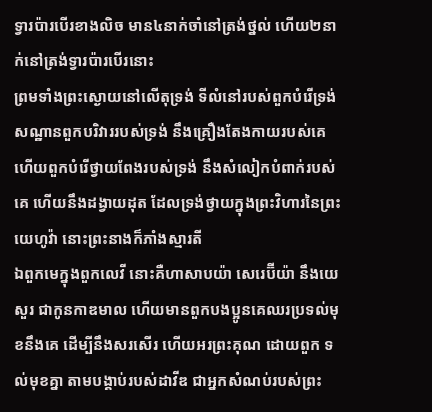ទ្វារប៉ារបើរខាងលិច មាន៤នាក់ចាំនៅត្រង់ថ្នល់ ហើយ២នាក់នៅត្រង់ទ្វារប៉ារបើរនោះ
ព្រមទាំងព្រះស្ងោយនៅលើតុទ្រង់ ទីលំនៅរបស់ពួកបំរើទ្រង់ សណ្ឋានពួកបរិវាររបស់ទ្រង់ នឹងគ្រឿងតែងកាយរបស់គេ ហើយពួកបំរើថ្វាយពែងរបស់ទ្រង់ នឹងសំលៀកបំពាក់របស់គេ ហើយនឹងដង្វាយដុត ដែលទ្រង់ថ្វាយក្នុងព្រះវិហារនៃព្រះយេហូវ៉ា នោះព្រះនាងក៏ភាំងស្មារតី
ឯពួកមេក្នុងពួកលេវី នោះគឺហាសាបយ៉ា សេរេប៊ីយ៉ា នឹងយេសួរ ជាកូនកាឌមាល ហើយមានពួកបងប្អូនគេឈរប្រទល់មុខនឹងគេ ដើម្បីនឹងសរសើរ ហើយអរព្រះគុណ ដោយពួក ទល់មុខគ្នា តាមបង្គាប់របស់ដាវីឌ ជាអ្នកសំណប់របស់ព្រះ